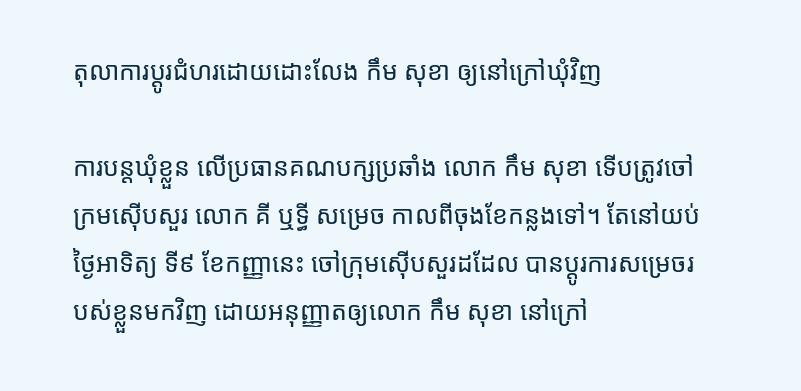តុលាការប្ដូរជំហរដោយដោះលែង កឹម សុខា ឲ្យនៅក្រៅឃុំវិញ

ការបន្តឃុំខ្លួន លើប្រធានគណបក្សប្រឆាំង លោក កឹម សុខា ទើបត្រូវចៅក្រមស៊ើបសួរ លោក គី ឬទ្ធី សម្រេច កាលពីចុងខែកន្លងទៅ។ តែនៅយប់ថ្ងៃអាទិត្យ ទី៩ ខែកញ្ញានេះ ចៅក្រុមស៊ើបសួរដដែល បានប្ដូរការសម្រេចរបស់ខ្លួនមកវិញ ដោយអនុញ្ញាតឲ្យលោក កឹម សុខា នៅក្រៅ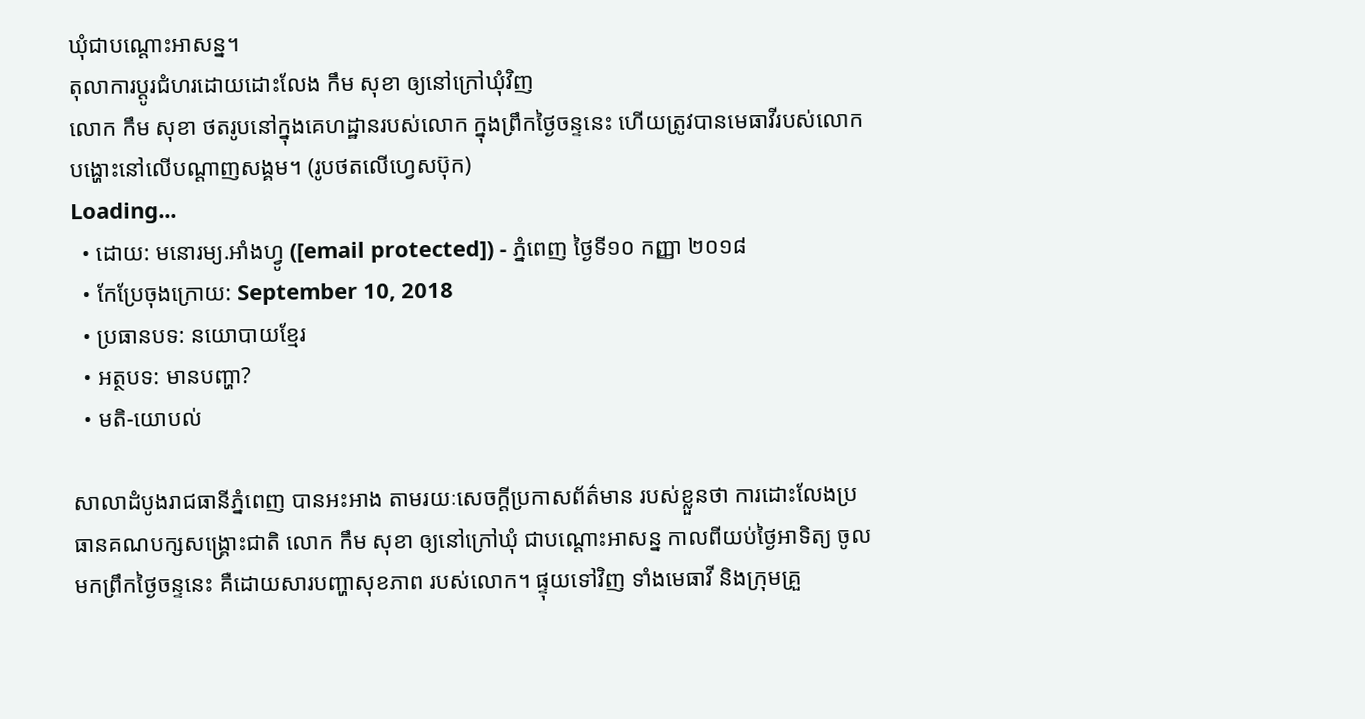ឃុំជាបណ្ដោះអាសន្ន។
តុលាការប្ដូរជំហរដោយដោះលែង កឹម សុខា ឲ្យនៅក្រៅឃុំវិញ
លោក កឹម សុខា ថតរូបនៅក្នុងគេហដ្ឋានរបស់លោក ក្នុងព្រឹកថ្ងៃចន្ទនេះ ហើយត្រូវបានមេធាវីរបស់លោក បង្ហោះនៅលើបណ្ដាញសង្គម។ (រូបថតលើហ្វេសប៊ុក)
Loading...
  • ដោយ: មនោរម្យ.អាំងហ្វូ ([email protected]) - ភ្នំពេញ ថ្ងៃទី១០ កញ្ញា ២០១៨
  • កែប្រែចុងក្រោយ: September 10, 2018
  • ប្រធានបទ: នយោបាយខ្មែរ
  • អត្ថបទ: មានបញ្ហា?
  • មតិ-យោបល់

សាលាដំបូងរាជធានីភ្នំពេញ បានអះអាង តាមរយៈសេចក្ដីប្រកាសព័ត៌មាន របស់ខ្លួនថា ការដោះលែងប្រធានគណបក្សសង្គ្រោះជាតិ លោក កឹម សុខា ឲ្យនៅក្រៅឃុំ ជាបណ្ដោះអាសន្ន កាលពីយប់ថ្ងៃអាទិត្យ ចូលមកព្រឹកថ្ងៃចន្ទនេះ គឺដោយសារបញ្ហាសុខភាព របស់លោក។ ផ្ទុយទៅវិញ ទាំងមេធាវី និងក្រុមគ្រួ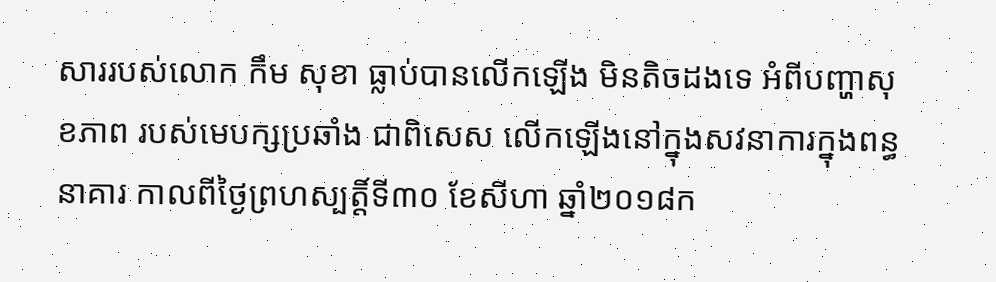សាររបស់លោក កឹម សុខា ធ្លាប់បានលើកឡើង មិនតិចដងទេ អំពីបញ្ហាសុខភាព របស់មេបក្សប្រឆាំង ជាពិសេស លើកឡើងនៅក្នុងសវនាការក្នុងពន្ធនាគារ កាលពីថ្ងៃព្រហស្បត្តិ៍ទី៣០ ខែសីហា ឆ្នាំ២០១៨ក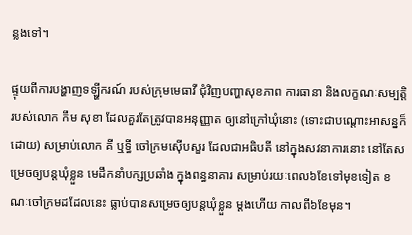ន្លងទៅ។

ផ្ទុយពីការបង្ហាញទឡ្ហីករណ៍ របស់ក្រុមមេធាវី ជុំវិញបញ្ហាសុខភាព ការធានា និងលក្ខណៈសម្បត្តិ របស់លោក កឹម សុខា ដែលគួរតែត្រូវបានអនុញ្ញាត ឲ្យនៅក្រៅឃុំនោះ (ទោះជាបណ្ដោះអាសន្នក៏ដោយ) សម្រាប់លោក គី ឬទ្ធី ចៅក្រមស៊ើបសួរ ដែលជាអធិបតី នៅក្នុងសវនាការនោះ នៅតែសម្រេចឲ្យបន្តឃុំខ្លួន មេដឹកនាំបក្សប្រឆាំង ក្នុងពន្ធនាគារ សម្រាប់រយៈពេល៦ខែទៅមុខទៀត ខណៈចៅក្រមដដែលនេះ ធ្លាប់បានសម្រេចឲ្យបន្តឃុំខ្លួន ម្ដងហើយ កាលពី៦ខែមុន។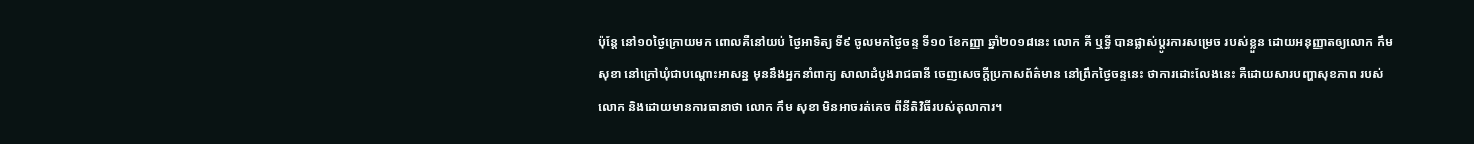ប៉ុន្តែ នៅ១០ថ្ងៃក្រោយមក ពោលគឺនៅយប់ ថ្ងៃអាទិត្យ ទី៩ ចូលមកថ្ងៃចន្ទ ទី១០ ខែកញ្ញា ឆ្នាំ២០១៨នេះ លោក គី ឬទ្ធី បានផ្លាស់ប្ដូរការសម្រេច របស់ខ្លួន ដោយអនុញ្ញាតឲ្យលោក កឹម សុខា នៅក្រៅឃុំជាបណ្ដោះអាសន្ន មុននឹងអ្នកនាំពាក្យ សាលាដំបូងរាជធានី ចេញសេចក្ដីប្រកាសព័ត៌មាន នៅព្រឹកថ្ងៃចន្ទនេះ ថាការដោះលែងនេះ គឺដោយសារបញ្ហាសុខភាព របស់លោក និងដោយមានការធានាថា លោក កឹម សុខា មិនអាចរត់គេច ពីនីតិវិធីរបស់តុលាការ។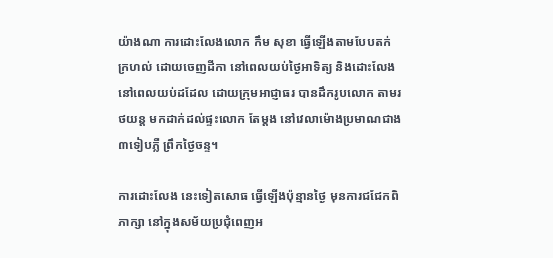យ៉ាងណា ការដោះលែងលោក កឹម សុខា ធ្វើឡើងតាមបែបតក់ក្រហល់ ដោយចេញដីកា នៅពេលយប់ថ្ងៃអាទិត្យ និងដោះលែង នៅពេលយប់ដដែល ដោយក្រុមអាជ្ញាធរ បានដឹករូបលោក តាមរថយន្ដ មកដាក់ដល់ផ្ទះលោក តែម្ដង នៅវេលាម៉ោងប្រមាណជាង ៣ទៀបភ្លឺ ព្រឹកថ្ងៃចន្ទ។

ការដោះលែង នេះទៀតសោធ ធ្វើឡើងប៉ុន្មានថ្ងៃ មុនការជជែកពិភាក្សា នៅក្នុងសម័យប្រជុំពេញអ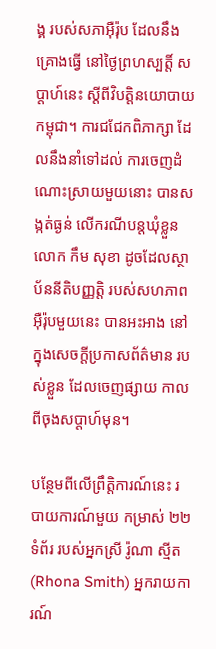ង្គ របស់សភាអ៊ឺរ៉ុប ដែលនឹងគ្រោងធ្វើ នៅថ្ងៃព្រហស្បត្តិ៍ សប្ដាហ៍នេះ ស្ដីពីវិបត្តិនយោបាយកម្ពុជា។ ការជជែកពិភាក្សា ដែលនឹងនាំទៅដល់ ការចេញដំណោះស្រាយមួយនោះ បានសង្កត់ធ្ងន់ លើករណីបន្តឃុំខ្លួន លោក កឹម សុខា ដូចដែលស្ថាប័ននីតិបញ្ញត្តិ របស់សហភាពអ៊ឺរ៉ុបមួយនេះ បានអះអាង នៅក្នុងសេចក្ដីប្រកាសព័ត៌មាន របស់ខ្លួន ដែលចេញផ្សាយ កាលពីចុងសប្ដាហ៍មុន។

បន្ថែមពីលើព្រឹត្តិការណ៍នេះ របាយការណ៍មួយ កម្រាស់ ២២ ទំព័រ របស់អ្នកស្រី រ៉ូណា ស្មីត (Rhona Smith) អ្នករាយការណ៍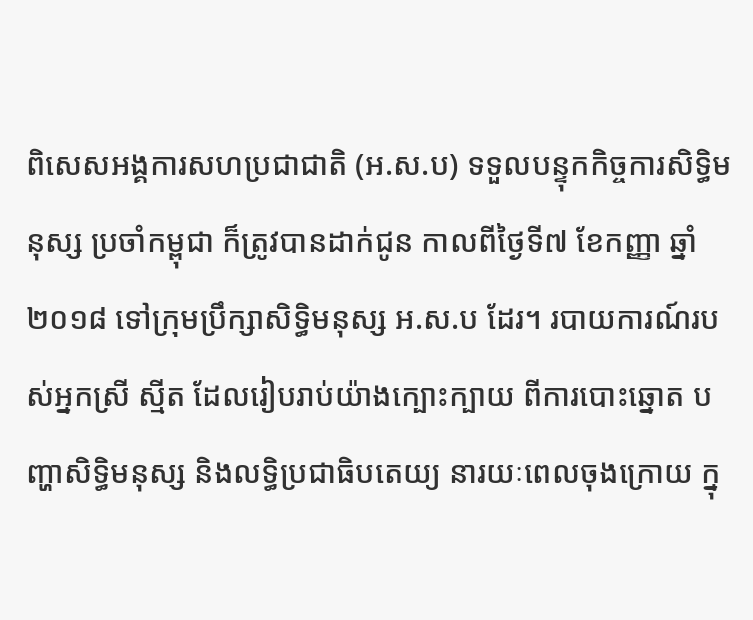ពិសេសអង្គការសហប្រជាជាតិ (អ.ស.ប) ទទួលបន្ទុកកិច្ចការសិទ្ធិមនុស្ស ប្រចាំកម្ពុជា ក៏ត្រូវបានដាក់ជូន កាលពីថ្ងៃទី៧ ខែកញ្ញា ឆ្នាំ២០១៨ ទៅក្រុមប្រឹក្សាសិទ្ធិមនុស្ស អ.ស.ប ដែរ។ របាយការណ៍របស់អ្នកស្រី ស្មីត ដែលរៀបរាប់យ៉ាងក្បោះក្បាយ ពីការបោះឆ្នោត បញ្ហាសិទ្ធិមនុស្ស និងលទ្ធិប្រជាធិបតេយ្យ នារយៈពេលចុងក្រោយ ក្នុ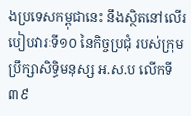ងប្រទេសកម្ពុជានេះ នឹងស្ថិតនៅលើរបៀបវារៈទី១០ នៃកិច្ចប្រជុំ របស់ក្រុមប្រឹក្សាសិទ្ធិមនុស្ស អ.ស.ប លើកទី៣៩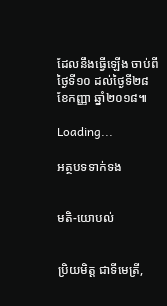ដែលនឹងធ្វើឡើង ចាប់ពីថ្ងៃទី១០ ដល់ថ្ងៃទី២៨ ខែកញ្ញា ឆ្នាំ២០១៨៕

Loading...

អត្ថបទទាក់ទង


មតិ-យោបល់


ប្រិយមិត្ត ជាទីមេត្រី,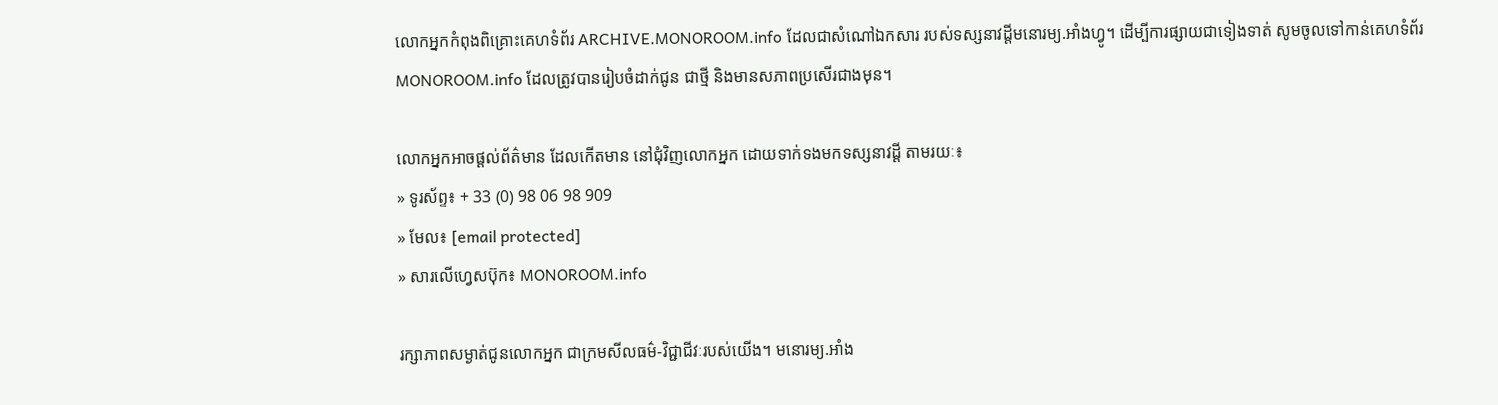លោកអ្នកកំពុងពិគ្រោះគេហទំព័រ ARCHIVE.MONOROOM.info ដែលជាសំណៅឯកសារ របស់ទស្សនាវដ្ដីមនោរម្យ.អាំងហ្វូ។ ដើម្បីការផ្សាយជាទៀងទាត់ សូមចូលទៅកាន់គេហទំព័រ MONOROOM.info ដែលត្រូវបានរៀបចំដាក់ជូន ជាថ្មី និងមានសភាពប្រសើរជាងមុន។

លោកអ្នកអាចផ្ដល់ព័ត៌មាន ដែលកើតមាន នៅជុំវិញលោកអ្នក ដោយទាក់ទងមកទស្សនាវដ្ដី តាមរយៈ៖
» ទូរស័ព្ទ៖ + 33 (0) 98 06 98 909
» មែល៖ [email protected]
» សារលើហ្វេសប៊ុក៖ MONOROOM.info

រក្សាភាពសម្ងាត់ជូនលោកអ្នក ជាក្រមសីលធម៌-វិជ្ជាជីវៈរបស់យើង។ មនោរម្យ.អាំង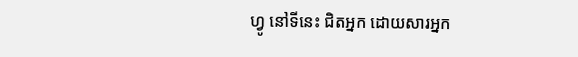ហ្វូ នៅទីនេះ ជិតអ្នក ដោយសារអ្នក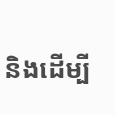និងដើម្បី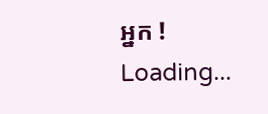អ្នក !
Loading...